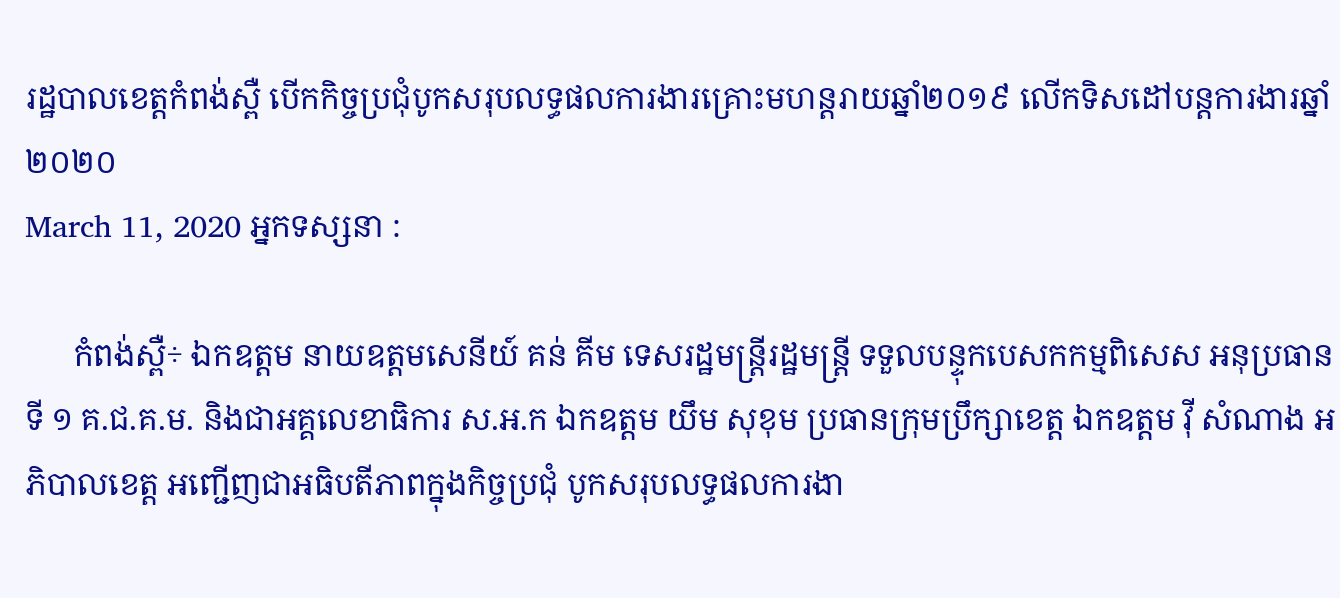រដ្ឋបាលខេត្តកំពង់ស្ពឺ បើកកិច្ចប្រជុំបូកសរុបលទ្ធផលការងារគ្រោះមហន្តរាយឆ្នាំ២០១៩ លើកទិសដៅបន្តការងារឆ្នាំ ២០២០
March 11, 2020 អ្នកទស្សនា :

      កំពង់ស្ពឺ÷ ឯកឧត្តម នាយឧត្តមសេនីយ៍ គន់ គីម ទេសរដ្ឋមន្ត្រីរដ្ឋមន្ត្រី ទទួលបន្ទុកបេសកកម្មពិសេស អនុប្រធានទី ១ គ.ជ.គ.ម. និងជាអគ្គលេខាធិការ ស.អ.ក ឯកឧត្តម យឹម សុខុម ប្រធានក្រុមប្រឹក្សាខេត្ត ឯកឧត្តម វ៉ី សំណាង អភិបាលខេត្ត អញ្ជើញជាអធិបតីភាពក្នុងកិច្ចប្រជុំ បូកសរុបលទ្ធផលការងា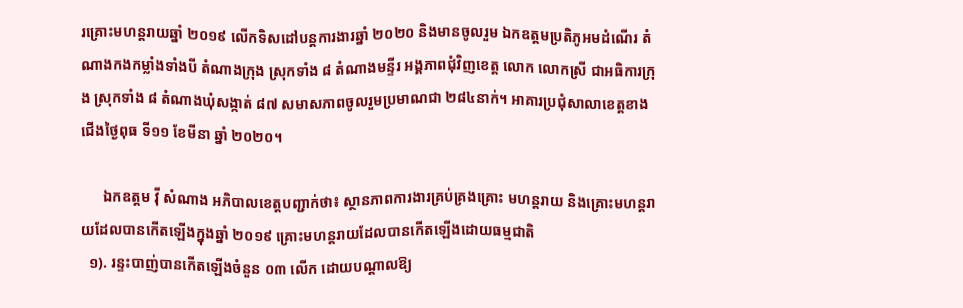រគ្រោះមហន្តរាយឆ្នាំ ២០១៩ លើកទិសដៅបន្តការងារឆ្នាំ ២០២០ និងមានចូលរួម ឯកឧត្តមប្រតិភូអមដំណើរ តំណាងកងកម្លាំងទាំងបី តំណាងក្រុង ស្រុកទាំង ៨ តំណាងមន្ទីរ អង្គភាពជុំវិញខេត្ត លោក លោកស្រី ជាអធិការក្រុង ស្រុកទាំង ៨ តំណាងឃុំសង្កាត់ ៨៧ សមាសភាពចូលរួមប្រមាណជា ២៨៤នាក់។ អាគារប្រជុំសាលាខេត្តខាងជើងថ្ងៃពុធ ទី១១ ខែមីនា ឆ្នាំ ២០២០។

      ឯកឧត្តម វ៉ី សំណាង អភិបាលខេត្តបញ្ជាក់ថា៖ ស្ថានភាពការងារគ្រប់គ្រងគ្រោះ មហន្តរាយ និងគ្រោះមហន្តរាយដែលបានកើតឡើងក្នុងឆ្នាំ ២០១៩ គ្រោះមហន្តរាយដែលបានកើតឡើងដោយធម្មជាតិ
  ១). រន្ទះបាញ់បានកើតឡើងចំនួន ០៣ លើក ដោយបណ្តាលឱ្យ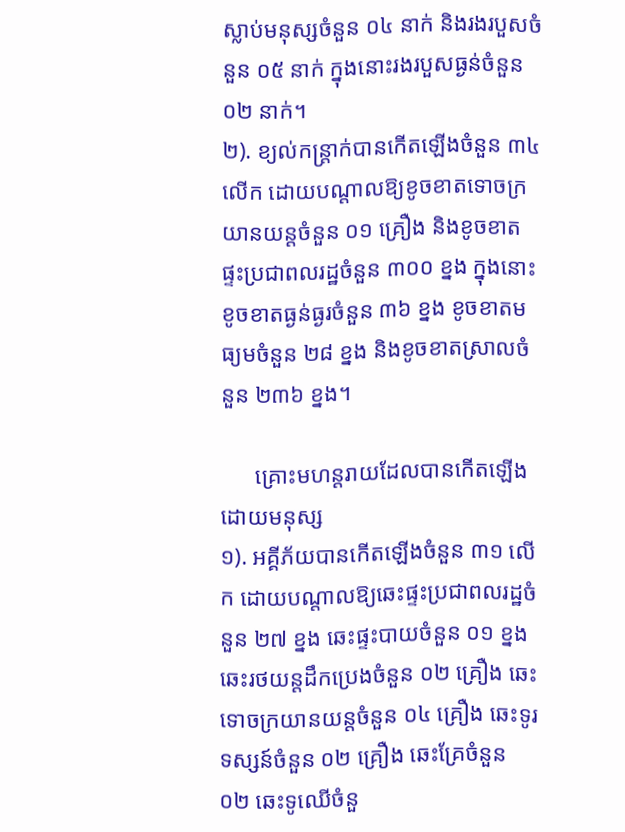ស្លាប់មនុស្សចំនួន ០៤ នាក់ និងរងរបួសចំនួន ០៥ នាក់ ក្នុងនោះរងរបួសធ្ងន់ចំនួន ០២ នាក់។
២). ខ្យល់កន្ត្រាក់បានកើតឡើងចំនួន ៣៤ លើក ដោយបណ្តាលឱ្យខូចខាតទោចក្រយានយន្តចំនួន ០១ គ្រឿង និងខូចខាតផ្ទះប្រជាពលរដ្ឋចំនួន ៣០០ ខ្នង ក្នុងនោះខូចខាតធ្ងន់ធ្ងរចំនួន ៣៦ ខ្នង ខូចខាតមធ្យមចំនួន ២៨ ខ្នង និងខូចខាតស្រាលចំនួន ២៣៦ ខ្នង។

      គ្រោះមហន្តរាយដែលបានកើតឡើងដោយមនុស្ស
១). អគ្គីភ័យបានកើតឡើងចំនួន ៣១ លើក ដោយបណ្តាលឱ្យឆេះផ្ទះប្រជាពលរដ្ឋចំនួន ២៧ ខ្នង ឆេះផ្ទះបាយចំនួន ០១ ខ្នង ឆេះរថយន្តដឹកប្រេងចំនួន ០២ គ្រឿង ឆេះទោចក្រយានយន្តចំនួន ០៤ គ្រឿង ឆេះទូរទស្សន៍ចំនួន ០២ គ្រឿង ឆេះគ្រែចំនួន ០២ ឆេះទូឈើចំនួ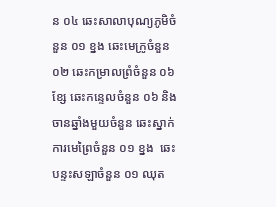ន ០៤ ឆេះសាលាបុណ្យភូមិចំនួន ០១ ខ្នង ឆេះមេក្រូចំនួន ០២ ឆេះកម្រាលព្រំចំនួន ០៦ ខ្សែ ឆេះកន្ទេលចំនួន ០៦ និងចានឆ្នាំងមួយចំនួន ឆេះស្នាក់ការមេព្រៃចំនួន ០១ ខ្នង  ឆេះបន្ទះសឡាចំនួន ០១ ឈុត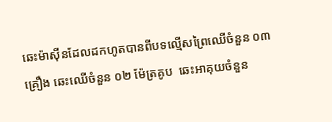ឆេះម៉ាស៊ីនដែលដកហូតបានពីបទល្មើសព្រៃឈើចំនួន ០៣ គ្រឿង ឆេះឈើចំនួន ០២ ម៉ែត្រគូប  ឆេះអាគុយចំនួន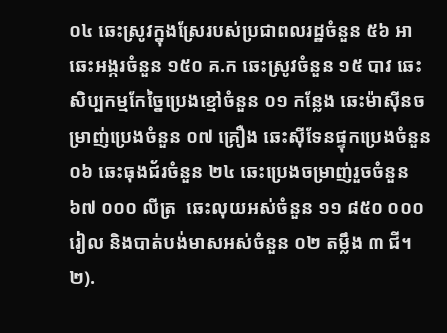០៤ ឆេះស្រូវក្នុងស្រែរបស់ប្រជាពលរដ្ឋចំនួន ៥៦ អា ឆេះអង្ករចំនួន ១៥០ គ.ក ឆេះស្រូវចំនួន ១៥ បាវ ឆេះសិប្បកម្មកែច្នៃប្រេងខ្មៅចំនួន ០១ កន្លែង ឆេះម៉ាស៊ីនចម្រាញ់ប្រេងចំនួន ០៧ គ្រឿង ឆេះស៊ីទែនផ្ទុកប្រេងចំនួន ០៦ ឆេះធុងជ័រចំនួន ២៤ ឆេះប្រេងចម្រាញ់រួចចំនួន  ៦៧ ០០០ លីត្រ  ឆេះលុយអស់ចំនួន ១១ ៨៥០ ០០០ រៀល និងបាត់បង់មាសអស់ចំនួន ០២ តម្លឹង ៣ ជី។
២).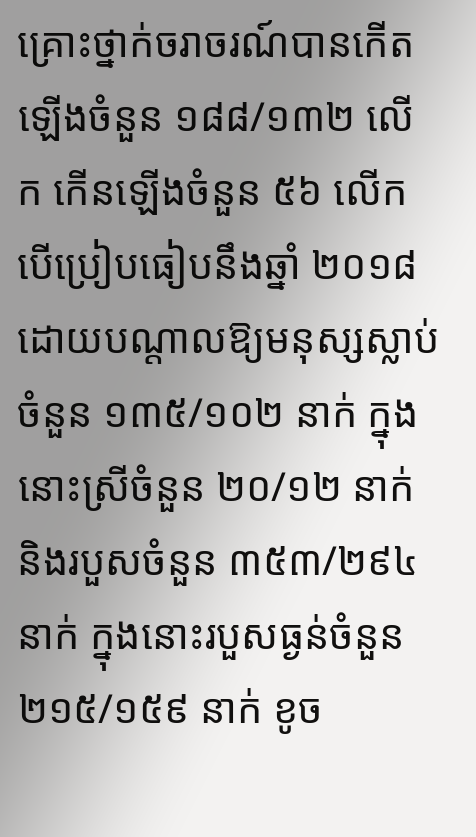គ្រោះថ្នាក់ចរាចរណ៍បានកើតឡើងចំនួន ១៨៨/១៣២ លើក កើនឡើងចំនួន ៥៦ លើក បើប្រៀបធៀបនឹងឆ្នាំ ២០១៨ ដោយបណ្តាលឱ្យមនុស្សស្លាប់ចំនួន ១៣៥/១០២ នាក់ ក្នុងនោះស្រីចំនួន ២០/១២ នាក់ និងរបួសចំនួន ៣៥៣/២៩៤ នាក់ ក្នុងនោះរបួសធ្ងន់ចំនួន ២១៥/១៥៩ នាក់ ខូច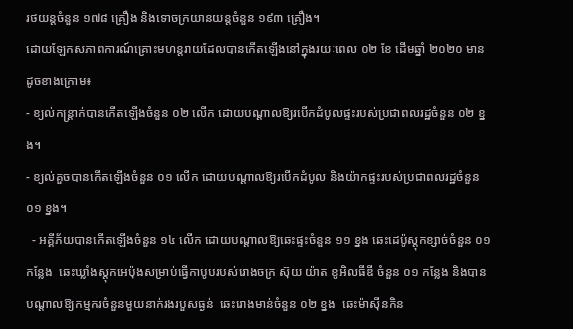រថយន្តចំនួន ១៧៨ គ្រឿង និងទោចក្រយានយន្តចំនួន ១៩៣ គ្រឿង។
ដោយឡែកសភាពការណ៍គ្រោះមហន្តរាយដែលបានកើតឡើងនៅក្នុងរយៈពេល ០២ ខែ ដើមឆ្នាំ ២០២០ មានដូចខាងក្រោម៖
- ខ្យល់កន្ត្រាក់បានកើតឡើងចំនួន ០២ លើក ដោយបណ្តាលឱ្យរបើកដំបូលផ្ទះរបស់ប្រជាពលរដ្ឋចំនួន ០២ ខ្នង។
- ខ្យល់គួចបានកើតឡើងចំនួន ០១ លើក ដោយបណ្តាលឱ្យរបើកដំបូល និងយ៉ាកផ្ទះរបស់ប្រជាពលរដ្ឋចំនួន ០១ ខ្នង។
  - អគ្គីភ័យបានកើតឡើងចំនួន ១៤ លើក ដោយបណ្តាលឱ្យឆេះផ្ទះចំនួន ១១ ខ្នង ឆេះដេប៉ូស្តុកខ្សាច់ចំនួន ០១ កន្លែង  ឆេះឃ្លាំងស្តុកអេប៉ុងសម្រាប់ធ្វើកាបូបរបស់រោងចក្រ ស៊ុយ យ៉ាត ខូអិលធីឌី ចំនួន ០១ កន្លែង និងបានបណ្តាលឱ្យកម្មករចំនួនមួយនាក់រងរបួសធ្ងន់  ឆេះរោងមាន់ចំនួន ០២ ខ្នង  ឆេះម៉ាស៊ីនកិន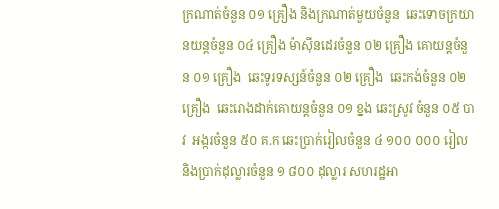ក្រណាត់ចំនួន ០១ គ្រឿង និងក្រណាត់មួយចំនួន  ឆេះទោចក្រយានយន្តចំនួន ០៤ គ្រឿង ម៉ាស៊ីនដេរចំនួន ០២ គ្រឿង គោយន្តចំនួន ០១ គ្រឿង  ឆេះទូរទស្សន៍ចំនួន ០២ គ្រឿង  ឆេះកង់ចំនួន ០២ គ្រឿង  ឆេះរោងដាក់គោយន្តចំនួន ០១ ខ្នង ឆេះស្រូវ ចំនួន ០៥ បាវ  អង្ករចំនួន ៥០ គ.ក ឆេះប្រាក់រៀលចំនួន ៤ ១០០ ០០០ រៀល និងប្រាក់ដុល្លារចំនួន ១ ៨០០ ដុល្លារ សហរដ្ឋអា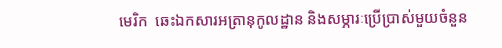មេរិក  ឆេះឯកសារអត្រានុកូលដ្ឋាន និងសម្ភារៈប្រើប្រាស់មួយចំនួន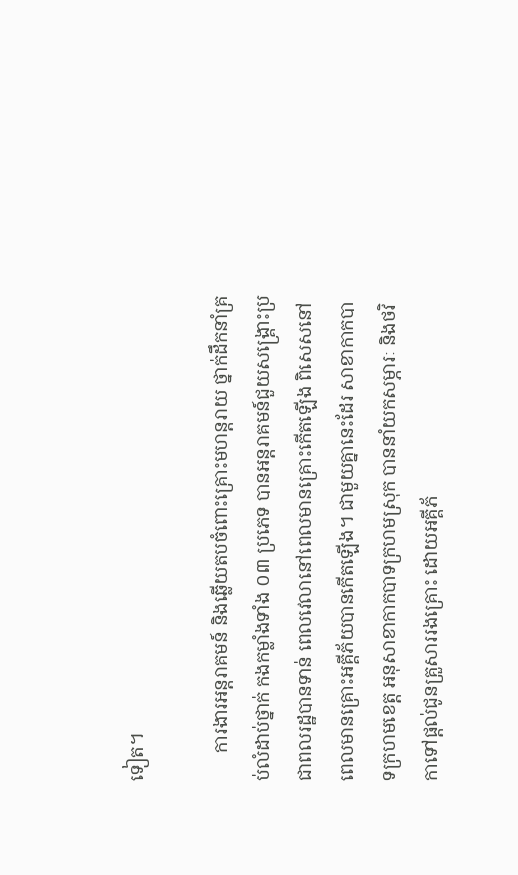ទៀត។

      ការងារអន្តរាគមន៍ និងឆ្លើយតបចំពោះគ្រោះមហន្តរាយ ថ្នាក់ដឹកនាំគ្រប់លំដាប់ថ្នាក់ កងកម្លាំងទាំង ០៣ ប្រភេទ បានអន្តរាគមន៍ជួយសង្គ្រោះប្រជាពលរដ្ឋបានទាន់ ពេលវេលានៅពេលមានគ្រោះកើតឡើង ពិសេសនៅពេលមានគ្រោះអគ្គីភ័យបានកើតឡើង។ ជាមួយគ្នានេះដែរ សាខាកាកបាទក្រហមខេត្ត អនុសាខាកាកបាទក្រហមស្រុក បាននាំយកសម្ភារៈ និងថវិកាទៅផ្តល់ជូនគ្រួសាររងគ្រោះ ដោយអគ្គីភ័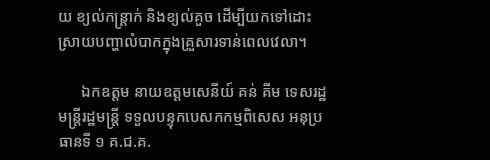យ ខ្យល់កន្ត្រាក់ និងខ្យល់គួច ដើម្បីយកទៅដោះស្រាយបញ្ហាលំបាកក្នុងគ្រួសារទាន់ពេលវេលា។

      ឯកឧត្តម នាយឧត្តមសេនីយ៍ គន់ គីម ទេសរដ្ឋមន្ត្រីរដ្ឋមន្ត្រី ទទួលបន្ទុកបេសកកម្មពិសេស អនុប្រធានទី ១ គ.ជ.គ.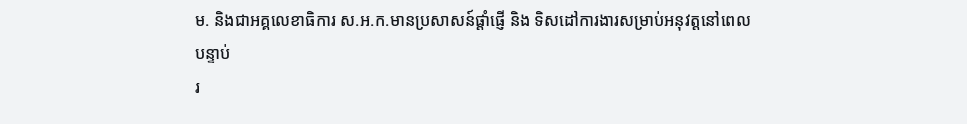ម. និងជាអគ្គលេខាធិការ ស.អ.ក.មានប្រសាសន៍ផ្តាំផ្ញើ និង ទិសដៅការងារសម្រាប់អនុវត្តនៅពេលបន្ទាប់
រ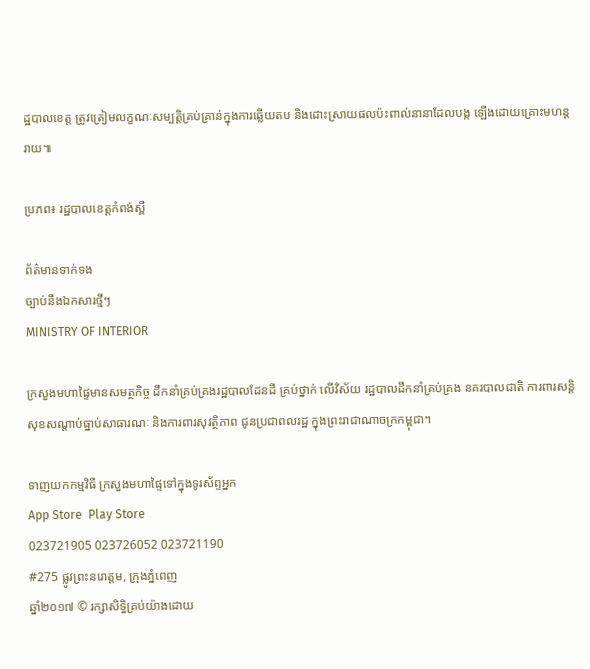ដ្ឋបាលខេត្ត ត្រូវត្រៀមលក្ខណៈសម្បត្តិគ្រប់គ្រាន់ក្នុងការឆ្លើយតប និងដោះស្រាយផលប៉ះពាល់នានាដែលបង្ក ឡើងដោយគ្រោះមហន្តរាយ៕

ប្រភព៖ រដ្ឋបាលខេត្តកំពង់ស្ពឺ

ព័ត៌មានទាក់ទង
ច្បាប់នឹងឯកសារថ្មីៗ
MINISTRY OF INTERIOR

ក្រសួងមហាផ្ទៃមានសមត្ថកិច្ច ដឹកនាំគ្រប់គ្រងរដ្ឋបាលដែនដី គ្រប់ថ្នាក់ លើវិស័យ រដ្ឋបាលដឹកនាំគ្រប់គ្រង នគរបាលជាតិ ការពារសន្តិសុខសណ្តាប់ធ្នាប់សាធារណៈ និងការពារសុវត្ថិភាព ជូនប្រជាពលរដ្ឋ ក្នុងព្រះរាជាណាចក្រកម្ពុជា។

ទាញយកកម្មវិធី ក្រសួងមហាផ្ទៃទៅក្នុងទូរស័ព្ទអ្នក
App Store  Play Store
023721905 023726052 023721190
#275 ផ្លូវព្រះនរោត្តម, ក្រុងភ្នំពេញ
ឆ្នាំ២០១៧ © រក្សាសិទ្ធិគ្រប់យ៉ាងដោយ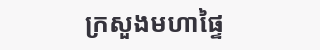ក្រសួងមហាផ្ទៃ